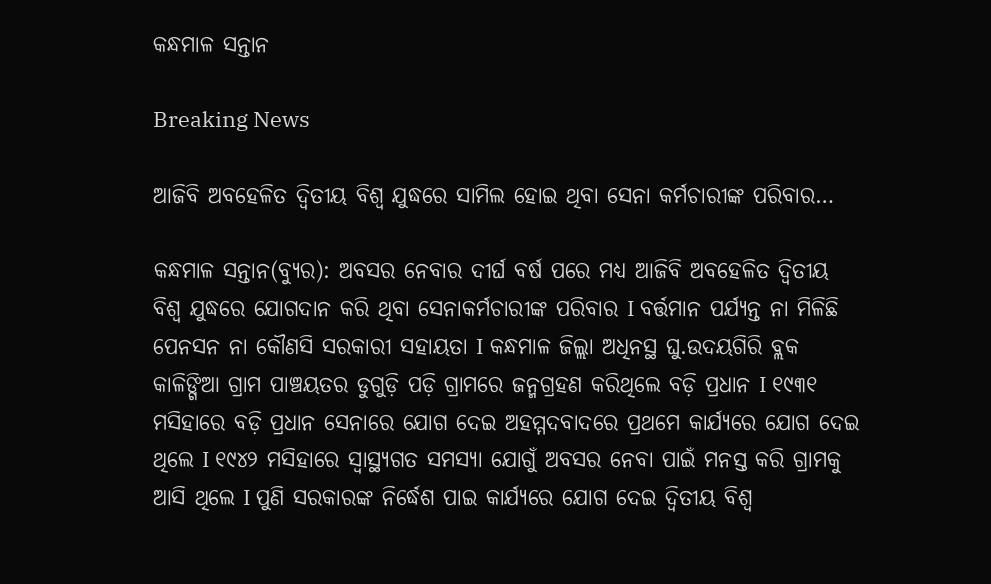କନ୍ଧମାଳ ସନ୍ତାନ

Breaking News

ଆଜିବି ଅବହେଳିତ ଦ୍ଵିତୀୟ ବିଶ୍ୱ ଯୁଦ୍ଧରେ ସାମିଲ ହୋଇ ଥିବା ସେନା କର୍ମଚାରୀଙ୍କ ପରିବାର…

କନ୍ଧମାଳ ସନ୍ତାନ(ବ୍ୟୁର): ଅବସର ନେବାର ଦୀର୍ଘ ବର୍ଷ ପରେ ମଧ୍ୟ ଆଜିବି ଅବହେଳିତ ଦ୍ଵିତୀୟ ବିଶ୍ୱ ଯୁଦ୍ଧରେ ଯୋଗଦାନ କରି ଥିବା ସେନାକର୍ମଚାରୀଙ୍କ ପରିବାର I ବର୍ତ୍ତମାନ ପର୍ଯ୍ୟନ୍ତ ନା ମିଳିଛି ପେନସନ ନା କୌଣସି ସରକାରୀ ସହାୟତା I କନ୍ଧମାଳ ଜିଲ୍ଲା ଅଧିନସ୍ଥ ଘୁ.ଉଦୟଗିରି ବ୍ଲକ କାଳିଙ୍ଗିଆ ଗ୍ରାମ ପାଞ୍ଚୟତର ଡୁଗୁଡ଼ି ପଡ଼ି ଗ୍ରାମରେ ଜନ୍ମଗ୍ରହଣ କରିଥିଲେ ବଡ଼ି ପ୍ରଧାନ I ୧୯୩୧ ମସିହାରେ ବଡ଼ି ପ୍ରଧାନ ସେନାରେ ଯୋଗ ଦେଇ ଅହମ୍ମଦବାଦରେ ପ୍ରଥମେ କାର୍ଯ୍ୟରେ ଯୋଗ ଦେଇ ଥିଲେ I ୧୯୪୨ ମସିହାରେ ସ୍ଵାସ୍ଥ୍ୟଗତ ସମସ୍ୟା ଯୋଗୁଁ ଅବସର ନେବା ପାଇଁ ମନସ୍ତ କରି ଗ୍ରାମକୁ ଆସି ଥିଲେ I ପୁଣି ସରକାରଙ୍କ ନିର୍ଦ୍ଧେଶ ପାଇ କାର୍ଯ୍ୟରେ ଯୋଗ ଦେଇ ଦ୍ଵିତୀୟ ବିଶ୍ୱ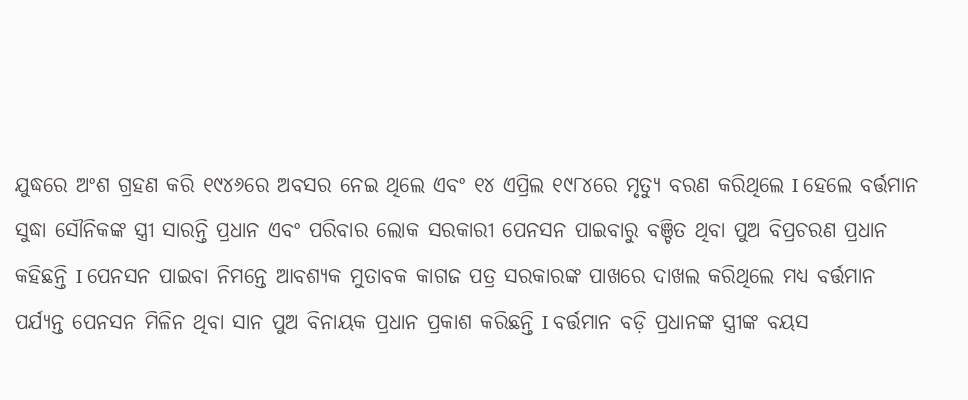ଯୁଦ୍ଧରେ ଅଂଶ ଗ୍ରହଣ କରି ୧୯୪୬ରେ ଅବସର ନେଇ ଥିଲେ ଏବଂ ୧୪ ଏପ୍ରିଲ ୧୯୮୪ରେ ମୃତ୍ୟୁ ବରଣ କରିଥିଲେ I ହେଲେ ବର୍ତ୍ତମାନ ସୁଦ୍ଧା ସୌନିକଙ୍କ ସ୍ତ୍ରୀ ସାରନ୍ତି ପ୍ରଧାନ ଏବଂ ପରିବାର ଲୋକ ସରକାରୀ ପେନସନ ପାଇବାରୁ ବଞ୍ଚିତ ଥିବା ପୁଅ ବିପ୍ରଚରଣ ପ୍ରଧାନ କହିଛନ୍ତି I ପେନସନ ପାଇବା ନିମନ୍ତେ ଆବଶ୍ୟକ ମୁତାବକ କାଗଜ ପତ୍ର ସରକାରଙ୍କ ପାଖରେ ଦାଖଲ କରିଥିଲେ ମଧ୍ୟ ବର୍ତ୍ତମାନ ପର୍ଯ୍ୟନ୍ତ ପେନସନ ମିଳିନ ଥିବା ସାନ ପୁଅ ବିନାୟକ ପ୍ରଧାନ ପ୍ରକାଶ କରିଛନ୍ତି I ବର୍ତ୍ତମାନ ବଡ଼ି ପ୍ରଧାନଙ୍କ ସ୍ତ୍ରୀଙ୍କ ବୟସ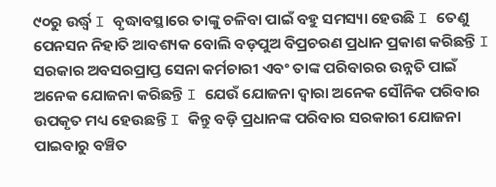୯୦ରୁ ଉର୍ଦ୍ଧ୍ବ I ବୃଦ୍ଧାବସ୍ଥାରେ ତାଙ୍କୁ ଚଳିବା ପାଇଁ ବହୁ ସମସ୍ୟା ହେଉଛି I ତେଣୁ ପେନସନ ନିହାତି ଆବଶ୍ୟକ ବୋଲି ବଡ଼ପୁଅ ବିପ୍ରଚରଣ ପ୍ରଧାନ ପ୍ରକାଶ କରିଛନ୍ତି I ସରକାର ଅବସରପ୍ରାପ୍ତ ସେନା କର୍ମଚାରୀ ଏବଂ ତାଙ୍କ ପରିବାରର ଉନ୍ନତି ପାଇଁ ଅନେକ ଯୋଜନା କରିଛନ୍ତି I ଯେଉଁ ଯୋଜନା ଦ୍ୱାରା ଅନେକ ସୌନିକ ପରିବାର ଉପକୃତ ମଧ୍ୟ ହେଉଛନ୍ତି I କିନ୍ତୁ ବଡ଼ି ପ୍ରଧାନଙ୍କ ପରିବାର ସରକାରୀ ଯୋଜନା ପାଇବାରୁ ବଞ୍ଚିତ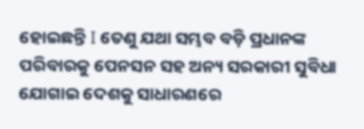ହୋଇଛନ୍ତି I ତେଣୁ ଯଥା ସମ୍ଭବ ବଡ଼ି ପ୍ରଧାନଙ୍କ ପରିବାରକୁ ପେନସନ ସହ ଅନ୍ୟ ସରକାରୀ ସୁବିଧା ଯୋଗାଇ ଦେଶକୁ ସାଧାରଣରେ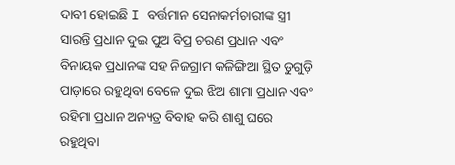ଦାବୀ ହୋଇଛି I ବର୍ତ୍ତମାନ ସେନାକର୍ମଚାରୀଙ୍କ ସ୍ତ୍ରୀ ସାରନ୍ତି ପ୍ରଧାନ ଦୁଇ ପୁଅ ବିପ୍ର ଚରଣ ପ୍ରଧାନ ଏବଂ ବିନାୟକ ପ୍ରଧାନଙ୍କ ସହ ନିଜଗ୍ରାମ କଳିଙ୍ଗିଆ ସ୍ଥିତ ଡୁଗୁଡ଼ି ପାଡ଼ାରେ ରହୁଥିବା ବେଳେ ଦୁଇ ଝିଅ ଶାମା ପ୍ରଧାନ ଏବଂ ରହିମା ପ୍ରଧାନ ଅନ୍ୟତ୍ର ବିବାହ କରି ଶାଶୁ ଘରେ ରହୁଥିବା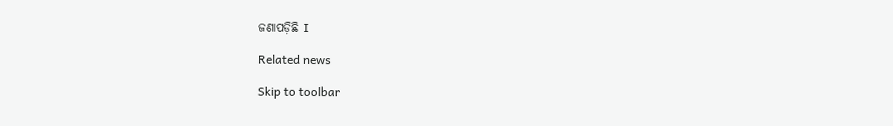ଜଣାପଡ଼ିଛି I

Related news

Skip to toolbar